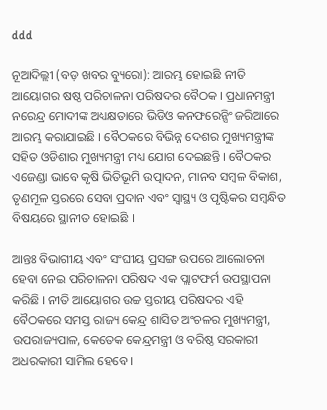ddd

ନୂଆଦିଲ୍ଲୀ (ବଡ଼ ଖବର ବ୍ୟୁରୋ): ଆରମ୍ଭ ହୋଇଛି ନୀତି ଆୟୋଗର ଷଷ୍ଠ ପରିଚାଳନା ପରିଷଦର ବୈଠକ । ପ୍ରଧାନମନ୍ତ୍ରୀ ନରେନ୍ଦ୍ର ମୋଦୀଙ୍କ ଅଧ୍ୟକ୍ଷତାରେ ଭିଡିଓ କନଫରେନ୍ସିଂ ଜରିଆରେ ଆରମ୍ଭ କରାଯାଇଛି । ବୈଠକରେ ବିଭିନ୍ନ ଦେଶର ମୁଖ୍ୟମନ୍ତ୍ରୀଙ୍କ ସହିତ ଓଡିଶାର ମୁଖ୍ୟମନ୍ତ୍ରୀ ମଧ୍ୟ ଯୋଗ ଦେଇଛନ୍ତି । ବୈଠକର ଏଜେଣ୍ଡା ଭାବେ କୃଷି ଭିତିଭୂମି ଉତ୍ପାଦନ, ମାନବ ସମ୍ବଳ ବିକାଶ, ତୃଣମୂଳ ସ୍ତରରେ ସେବା ପ୍ରଦାନ ଏବଂ ସ୍ୱାସ୍ଥ୍ୟ ଓ ପୃଷ୍ଟିକର ସମ୍ବନ୍ଧିତ ବିଷୟରେ ସ୍ଥାନୀତ ହୋଇଛି ।

ଆନ୍ତଃ ବିଭାଗୀୟ ଏବଂ ସଂଘୀୟ ପ୍ରସଙ୍ଗ ଉପରେ ଆଲୋଚନା ହେବା ନେଇ ପରିଚାଳନା ପରିଷଦ ଏକ ପ୍ଲାଟଫର୍ମ ଉପସ୍ଥାପନା କରିଛି । ନୀତି ଆୟୋଗର ଉଚ୍ଚ ସ୍ତରୀୟ ପରିଷଦର ଏହି ବୈଠକରେ ସମସ୍ତ ରାଜ୍ୟ କେନ୍ଦ୍ର ଶାସିତ ଅଂଚଳର ମୁଖ୍ୟମନ୍ତ୍ରୀ, ଉପରାଜ୍ୟପାଳ, କେତେକ କେନ୍ଦ୍ରମନ୍ତ୍ରୀ ଓ ବରିଷ୍ଠ ସରକାରୀ ଅଧରକାରୀ ସାମିଲ ହେବେ ।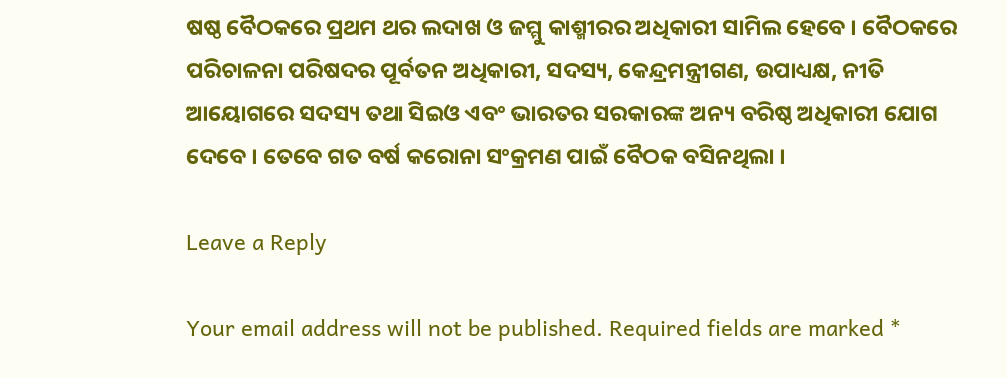ଷଷ୍ଠ ବୈଠକରେ ପ୍ରଥମ ଥର ଲଦାଖ ଓ ଜମ୍ମୁ କାଶ୍ମୀରର ଅଧିକାରୀ ସାମିଲ ହେବେ । ବୈଠକରେ ପରିଚାଳନା ପରିଷଦର ପୂର୍ବତନ ଅଧିକାରୀ, ସଦସ୍ୟ, କେନ୍ଦ୍ରମନ୍ତ୍ରୀଗଣ, ଉପାଧ୍ୟକ୍ଷ, ନୀତି ଆୟୋଗରେ ସଦସ୍ୟ ତଥା ସିଇଓ ଏବଂ ଭାରତର ସରକାରଙ୍କ ଅନ୍ୟ ବରିଷ୍ଠ ଅଧିକାରୀ ଯୋଗ ଦେବେ । ତେବେ ଗତ ବର୍ଷ କରୋନା ସଂକ୍ରମଣ ପାଇଁ ବୈଠକ ବସିନଥିଲା ।

Leave a Reply

Your email address will not be published. Required fields are marked *